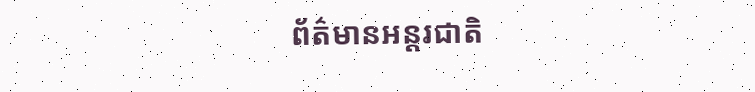ព័ត៌មានអន្តរជាតិ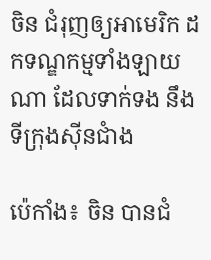ចិន ជំរុញឲ្យអាមេរិក ដកទណ្ឌកម្មទាំងឡាយណា ដែលទាក់ទង នឹងទីក្រុងស៊ីនជាំង

ប៉េកាំង៖ ចិន បានជំ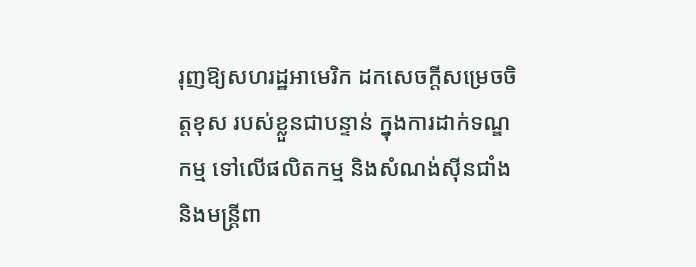រុញឱ្យសហរដ្ឋអាមេរិក ដកសេចក្តីសម្រេចចិត្តខុស របស់ខ្លួនជាបន្ទាន់ ក្នុងការដាក់ទណ្ឌកម្ម ទៅលើផលិតកម្ម និងសំណង់ស៊ីនជាំង និងមន្រ្តីពា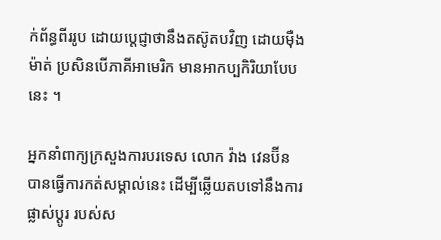ក់ព័ន្ធពីររូប ដោយប្តេជ្ញាថានឹងតស៊ូតបវិញ ដោយម៉ឺងម៉ាត់ ប្រសិនបើភាគីអាមេរិក មានអាកប្បកិរិយាបែបនេះ ។

អ្នកនាំពាក្យក្រសួងការបរទេស លោក វ៉ាង វេនប៊ីន បានធ្វើការកត់សម្គាល់នេះ ដើម្បីឆ្លើយតបទៅនឹងការផ្លាស់ប្តូរ របស់ស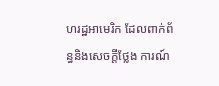ហរដ្ឋអាមេរិក ដែលពាក់ព័ន្ធនិងសេចក្តីថ្លែង ការណ៍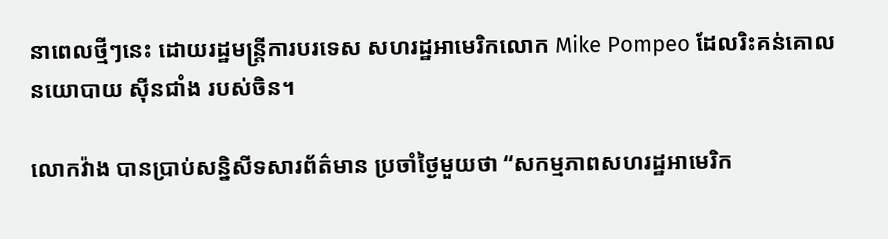នាពេលថ្មីៗនេះ ដោយរដ្ឋមន្រ្តីការបរទេស សហរដ្ឋអាមេរិកលោក Mike Pompeo ដែលរិះគន់គោលនយោបាយ ស៊ីនជាំង របស់ចិន។

លោកវ៉ាង បានប្រាប់សន្និសីទសារព័ត៌មាន ប្រចាំថ្ងៃមួយថា “សកម្មភាពសហរដ្ឋអាមេរិក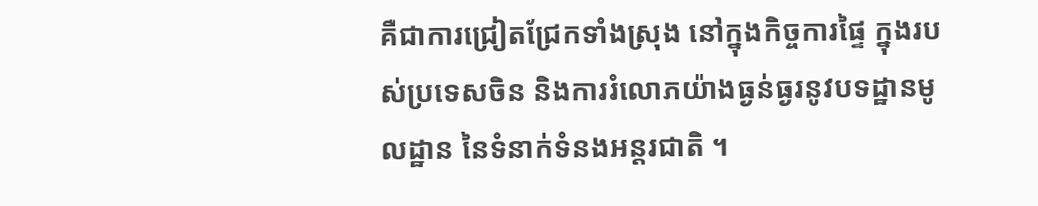គឺជាការជ្រៀតជ្រែកទាំងស្រុង នៅក្នុងកិច្ចការផ្ទៃ ក្នុងរបស់ប្រទេសចិន និងការរំលោភយ៉ាងធ្ងន់ធ្ងរនូវបទដ្ឋានមូលដ្ឋាន នៃទំនាក់ទំនងអន្តរជាតិ ។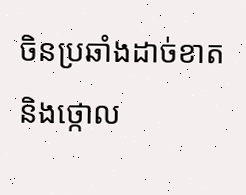ចិនប្រឆាំងដាច់ខាត និងថ្កោល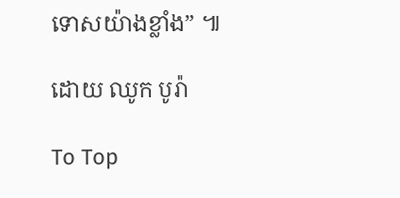ទោសយ៉ាងខ្លាំង” ៕

ដោយ ឈូក បូរ៉ា

To Top